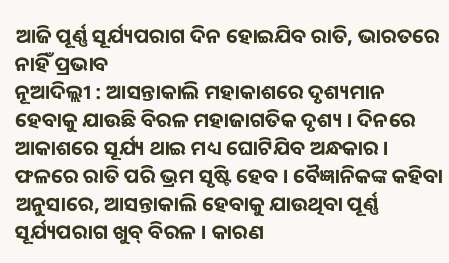ଆଜି ପୂର୍ଣ୍ଣ ସୂର୍ଯ୍ୟପରାଗ ଦିନ ହୋଇଯିବ ରାତି, ଭାରତରେ ନାହିଁ ପ୍ରଭାବ
ନୂଆଦିଲ୍ଲୀ : ଆସନ୍ତାକାଲି ମହାକାଶରେ ଦୃଶ୍ୟମାନ ହେବାକୁ ଯାଉଛି ବିରଳ ମହାଜାଗତିକ ଦୃଶ୍ୟ । ଦିନରେ ଆକାଶରେ ସୂର୍ଯ୍ୟ ଥାଇ ମଧ୍ୟ ଘୋଟିଯିବ ଅନ୍ଧକାର । ଫଳରେ ରାତି ପରି ଭ୍ରମ ସୃଷ୍ଟି ହେବ । ବୈଜ୍ଞାନିକଙ୍କ କହିବା ଅନୁସାରେ, ଆସନ୍ତାକାଲି ହେବାକୁ ଯାଉଥିବା ପୂର୍ଣ୍ଣ ସୂର୍ଯ୍ୟପରାଗ ଖୁବ୍ ବିରଳ । କାରଣ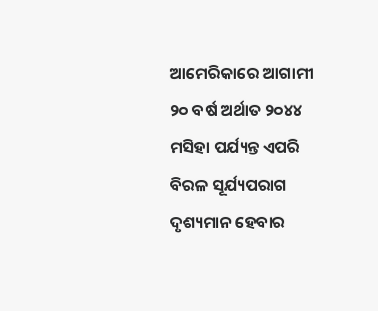ଆମେରିକାରେ ଆଗାମୀ ୨୦ ବର୍ଷ ଅର୍ଥାତ ୨୦୪୪ ମସିହା ପର୍ଯ୍ୟନ୍ତ ଏପରି ବିରଳ ସୂର୍ଯ୍ୟପରାଗ ଦୃଶ୍ୟମାନ ହେବାର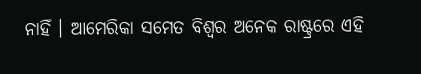ନାହିଁ । ଆମେରିକା ସମେତ ବିଶ୍ୱର ଅନେକ ରାଷ୍ଟ୍ରରେ ଏହି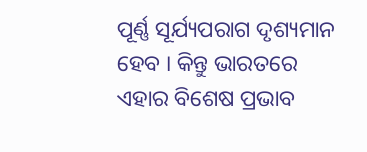ପୂର୍ଣ୍ଣ ସୂର୍ଯ୍ୟପରାଗ ଦୃଶ୍ୟମାନ ହେବ । କିନ୍ତୁ ଭାରତରେ ଏହାର ବିଶେଷ ପ୍ରଭାବ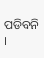ପଡିବନି ।